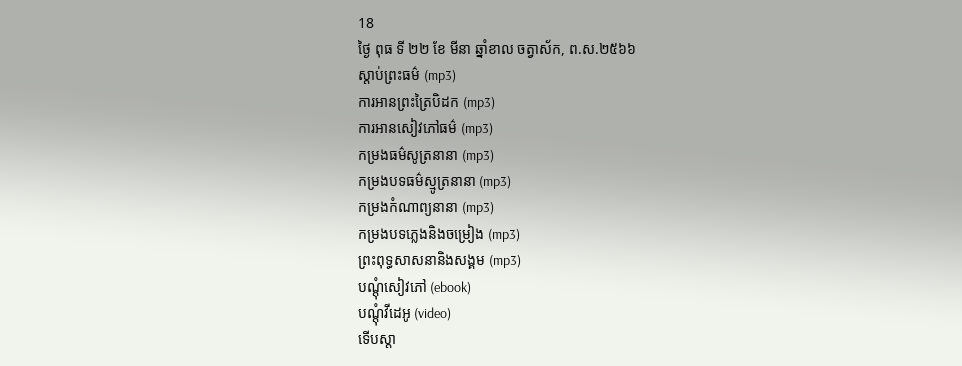18
ថ្ងៃ ពុធ ទី ២២ ខែ មីនា ឆ្នាំខាល ចត្វាស័ក, ព.ស.២៥៦៦
ស្តាប់ព្រះធម៌ (mp3)
ការអានព្រះត្រៃបិដក (mp3)
ការអានសៀវភៅធម៌ (mp3)
កម្រងធម៌សូត្រនានា (mp3)
កម្រងបទធម៌ស្មូត្រនានា (mp3)
កម្រងកំណាព្យនានា (mp3)
កម្រងបទភ្លេងនិងចម្រៀង (mp3)
ព្រះពុទ្ធសាសនានិងសង្គម (mp3)
បណ្តុំសៀវភៅ (ebook)
បណ្តុំវីដេអូ (video)
ទើបស្តា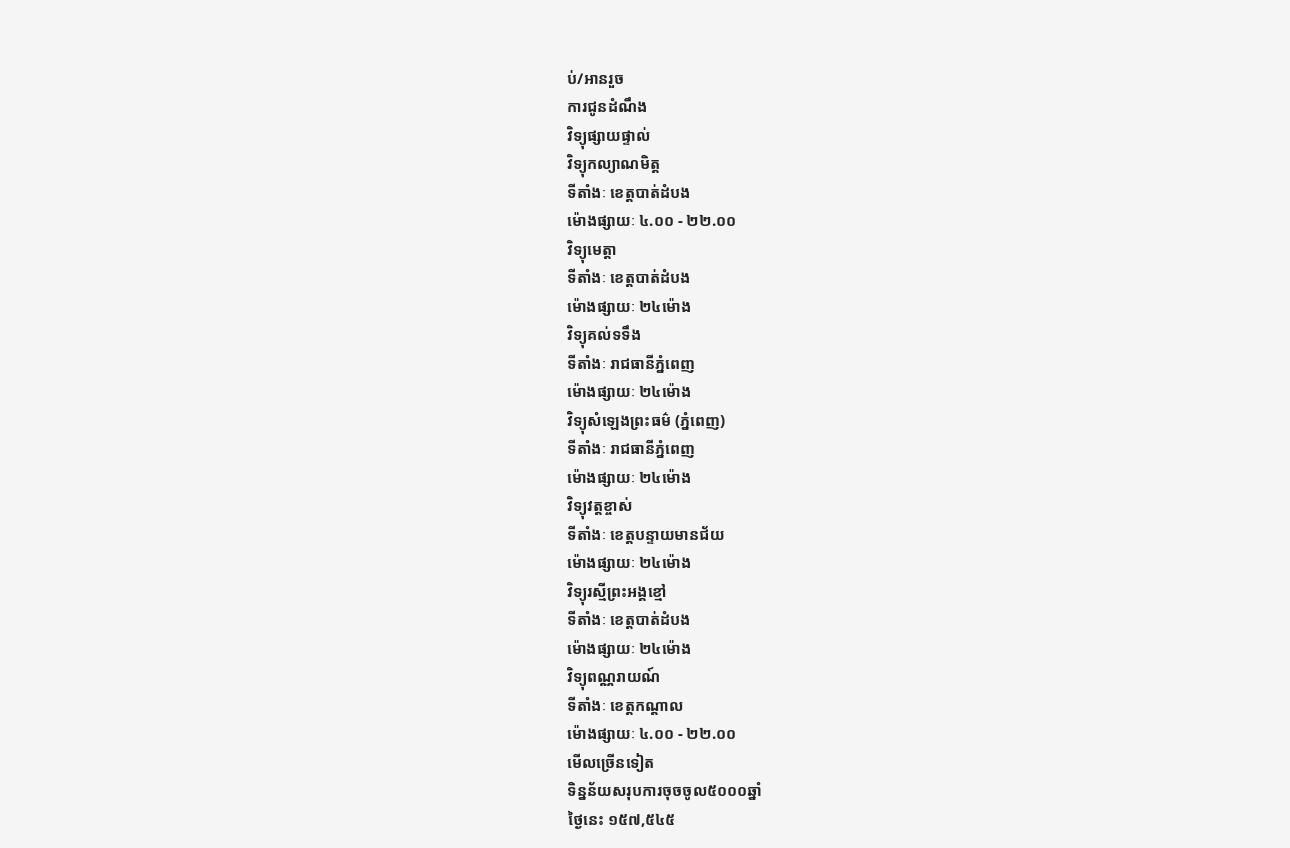ប់/អានរួច
ការជូនដំណឹង
វិទ្យុផ្សាយផ្ទាល់
វិទ្យុកល្យាណមិត្ត
ទីតាំងៈ ខេត្តបាត់ដំបង
ម៉ោងផ្សាយៈ ៤.០០ - ២២.០០
វិទ្យុមេត្តា
ទីតាំងៈ ខេត្តបាត់ដំបង
ម៉ោងផ្សាយៈ ២៤ម៉ោង
វិទ្យុគល់ទទឹង
ទីតាំងៈ រាជធានីភ្នំពេញ
ម៉ោងផ្សាយៈ ២៤ម៉ោង
វិទ្យុសំឡេងព្រះធម៌ (ភ្នំពេញ)
ទីតាំងៈ រាជធានីភ្នំពេញ
ម៉ោងផ្សាយៈ ២៤ម៉ោង
វិទ្យុវត្តខ្ចាស់
ទីតាំងៈ ខេត្តបន្ទាយមានជ័យ
ម៉ោងផ្សាយៈ ២៤ម៉ោង
វិទ្យុរស្មីព្រះអង្គខ្មៅ
ទីតាំងៈ ខេត្តបាត់ដំបង
ម៉ោងផ្សាយៈ ២៤ម៉ោង
វិទ្យុពណ្ណរាយណ៍
ទីតាំងៈ ខេត្តកណ្តាល
ម៉ោងផ្សាយៈ ៤.០០ - ២២.០០
មើលច្រើនទៀត
ទិន្នន័យសរុបការចុចចូល៥០០០ឆ្នាំ
ថ្ងៃនេះ ១៥៧,៥៤៥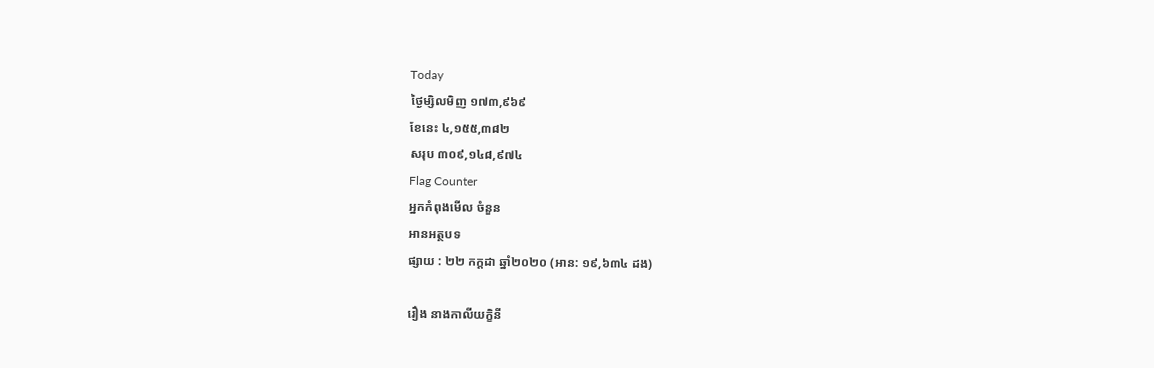Today
ថ្ងៃម្សិលមិញ ១៧៣,៩៦៩
ខែនេះ ៤,១៥៥,៣៨២
សរុប ៣០៩,១៤៨,៩៧៤
Flag Counter
អ្នកកំពុងមើល ចំនួន
អានអត្ថបទ
ផ្សាយ : ២២ កក្តដា ឆ្នាំ២០២០ (អាន: ១៩,៦៣៤ ដង)

រឿង នាងកាលីយក្ខិនី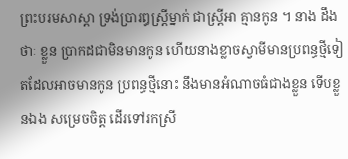ព្រះបរមសាស្តា ទ្រង់ប្រារឰស្ត្រីម្នាក់ ជាស្ត្រីឣា គ្មានកូន ។ នាង ដឹងថាៈ ខ្លួន ប្រាកដជាមិនមានកូន ហើយនាងខ្លាចស្វាមីមានប្រពន្ធថ្មីទៀតដែលឣាចមានកូន ប្រពន្ធថ្មីនោះ នឹងមានឣំណាចធំជាងខ្លួន ទើបខ្លួនឯង សម្រេចចិត្ត ដើរទៅរកស្រី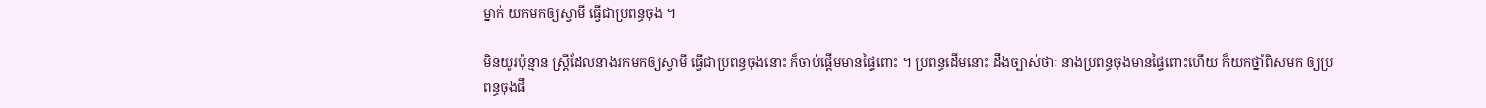ម្នាក់ យកមកឲ្យស្វាមី ធ្វើជាប្រពន្ធចុង ។

មិនយូរប៉ុន្មាន ស្ត្រីដែលនាងរកមកឲ្យស្វាមី ធ្វើជាប្រពន្ធចុងនោះ ក៏ចាប់ផ្តើមមានផ្ទៃពោះ ។ ប្រពន្ធដើមនោះ ដឹងច្បាស់ថាៈ នាងប្រពន្ធចុងមានផ្ទៃពោះហើយ ក៏យកថ្នាំពិសមក ឲ្យប្រពន្ធចុងផឹ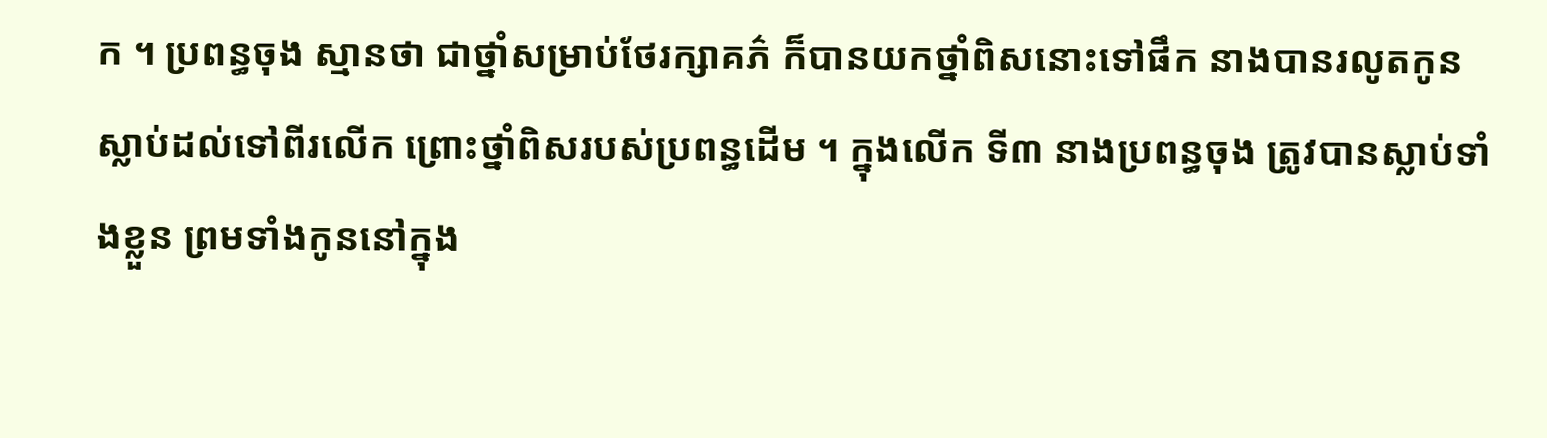ក ។ ប្រពន្ធចុង ស្មានថា ជាថ្នាំសម្រាប់ថែរក្សាគភ៌ ក៏បានយកថ្នាំពិសនោះទៅផឹក នាងបានរលូតកូនស្លាប់ដល់ទៅពីរលើក ព្រោះថ្នាំពិសរបស់ប្រពន្ធដើម ។ ក្នុងលើក ទី៣ នាងប្រពន្ធចុង ត្រូវបានស្លាប់ទាំងខ្លួន ព្រមទាំងកូននៅក្នុង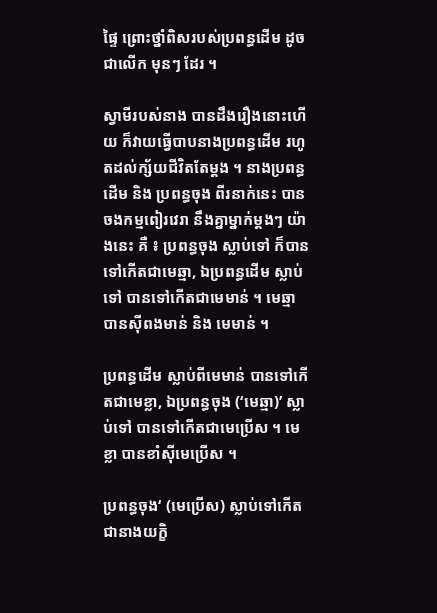ផ្ទៃ ព្រោះថ្នាំពិសរបស់ប្រពន្ធដើម ដូចជាលើក មុនៗ ដែរ ។

ស្វាមីរបស់នាង បានដឹងរឿងនោះហើយ ក៏វាយធ្វើបាបនាងប្រពន្ធដើម រហូតដល់ក្ស័យជីវិតតែម្តង ។ នាងប្រពន្ធដើម និង ប្រពន្ធចុង ពីរនាក់នេះ បានចងកម្មពៀរវេរា នឹងគ្នាម្នាក់ម្តងៗ យ៉ាងនេះ គឺ ៖ ប្រពន្ធចុង ស្លាប់ទៅ ក៏បានទៅកើតជាមេឆ្មា, ឯប្រពន្ធដើម ស្លាប់ទៅ បានទៅកើតជាមេមាន់ ។ មេឆ្មា បានស៊ីពងមាន់ និង មេមាន់ ។

ប្រពន្ធដើម ស្លាប់ពីមេមាន់ បានទៅកើតជាមេខ្លា, ឯប្រពន្ធចុង (‘មេឆ្មា)’ ស្លាប់ទៅ បានទៅកើតជាមេប្រើស ។ មេខ្លា បានខាំស៊ីមេប្រើស ។

ប្រពន្ធចុង‘ (មេប្រើស) ស្លាប់ទៅកើតជានាងយក្ខិ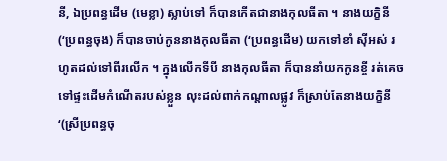នី, ឯប្រពន្ធដើម (មេខ្លា) ស្លាប់ទៅ ក៏បានកើតជានាងកុលធីតា ។ នាងយក្ខិនី (‘ប្រពន្ធចុង) ក៏បានចាប់កូននាងកុលធីតា (‘ប្រពន្ធដើម) យកទៅខាំ ស៊ីឣស់ រហូតដល់ទៅពីរលើក ។ ក្នុងលើកទីបី នាងកុលធីតា ក៏បាននាំយកកូនខ្ចី រត់គេចទៅផ្ទះដើមកំណើតរបស់ខ្លួន លុះដល់ពាក់កណ្តាលផ្លូវ ក៏ស្រាប់តែនាងយក្ខិនី ‘(ស្រីប្រពន្ធចុ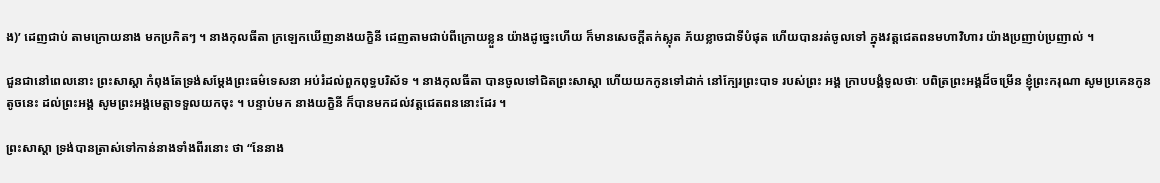ង)’ ដេញជាប់ តាមក្រោយនាង មកប្រកិតៗ ។ នាងកុលធីតា ក្រឡេកឃើញនាងយក្ខិនី ដេញតាមជាប់ពីក្រោយខ្លួន យ៉ាងដូច្នេះហើយ ក៏មានសេចក្តីតក់ស្លុត ភ័យខ្លាចជាទីបំផុត ហើយបានរត់ចូលទៅ ក្នុងវត្តជេតពនមហាវិហារ យ៉ាងប្រញាប់ប្រញាល់ ។

ជួនជានៅពេលនោះ ព្រះសាស្តា កំពុងតែទ្រង់សម្តែងព្រះធម៌ទេសនា ឣប់រំដល់ពួកពុទ្ធបរិស័ទ ។ នាងកុលធីតា បានចូលទៅជិតព្រះសាស្តា ហើយយកកូនទៅដាក់ នៅក្បែរព្រះបាទ របស់ព្រះ ឣង្គ ក្រាបបង្គំទូលថាៈ បពិត្រព្រះឣង្គដ៏ចម្រើន ខ្ញុំព្រះករុណា សូមប្រគេនកូនតូចនេះ ដល់ព្រះឣង្គ សូមព្រះឣង្គមេត្តាទទួលយកចុះ ។ បន្ទាប់មក នាងយក្ខិនី ក៏បានមកដល់វត្តជេតពននោះដែរ ។

ព្រះសាស្តា ទ្រង់បានត្រាស់ទៅកាន់នាងទាំងពីរនោះ ថា “នែនាង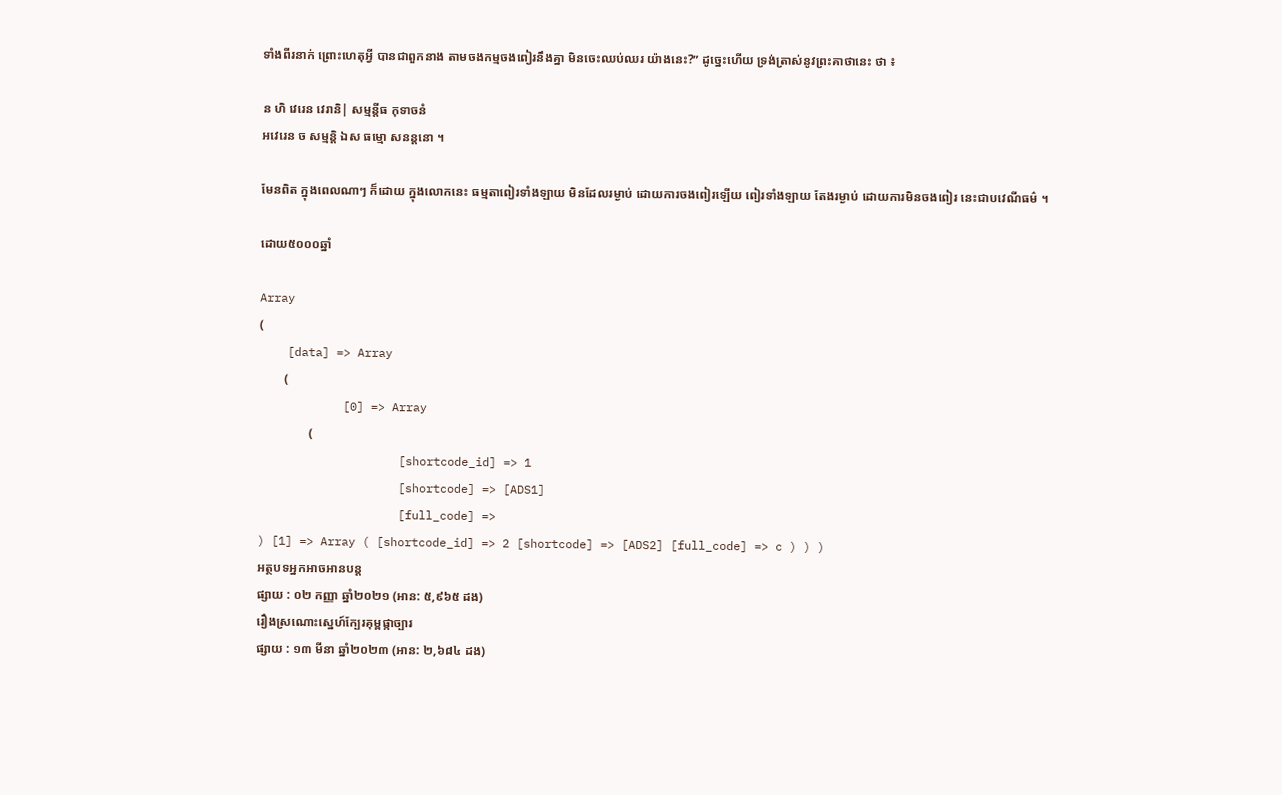ទាំងពីរនាក់ ព្រោះហេតុអ្វី បានជាពួកនាង តាមចងកម្មចងពៀរនឹងគ្នា មិនចេះឈប់ឈរ យ៉ាងនេះ?” ដូច្នេះហើយ ទ្រង់ត្រាស់នូវព្រះគាថានេះ ថា ៖

ន ហិ វេរេន វេរានិ| សម្មន្តីធ កុទាចនំ
ឣវេរេន ច សម្មន្តិ ឯស ធម្មោ សនន្តនោ ។

មែនពិត ក្នុងពេលណាៗ ក៏ដោយ ក្នុងលោកនេះ ធម្មតាពៀរទាំងឡាយ មិនដែលរម្ងាប់ ដោយការចងពៀរឡើយ ពៀរទាំងឡាយ តែងរម្ងាប់ ដោយការមិនចងពៀរ នេះជាបវេណីធម៌ ។

ដោយ៥០០០ឆ្នាំ

Array
(
    [data] => Array
        (
            [0] => Array
                (
                    [shortcode_id] => 1
                    [shortcode] => [ADS1]
                    [full_code] =>
) [1] => Array ( [shortcode_id] => 2 [shortcode] => [ADS2] [full_code] => c ) ) )
អត្ថបទអ្នកអាចអានបន្ត
ផ្សាយ : ០២ កញ្ញា ឆ្នាំ២០២១ (អាន: ៥,៩៦៥ ដង)
រឿងស្រណោះស្នេហ៍ក្បែរគុម្ពផ្កាច្បារ
ផ្សាយ : ១៣ មីនា ឆ្នាំ២០២៣ (អាន: ២,៦៨៤ ដង)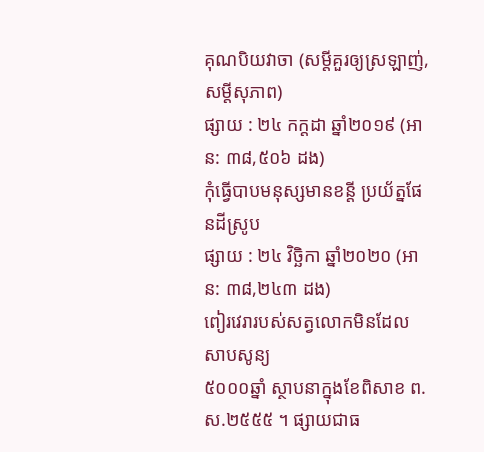គុណបិយវាចា (សម្តីគួរឲ្យស្រឡាញ់, សម្តីសុភាព)
ផ្សាយ : ២៤ កក្តដា ឆ្នាំ២០១៩ (អាន: ៣៨,៥០៦ ដង)
កុំធ្វើបាបមនុស្សមានខន្តី ប្រយ័ត្នផែនដីស្រូប
ផ្សាយ : ២៤ វិច្ឆិកា ឆ្នាំ២០២០ (អាន: ៣៨,២៤៣ ដង)
ពៀរវេរារបស់សត្វលោកមិនដែលសាបសូន្យ
៥០០០ឆ្នាំ ស្ថាបនាក្នុងខែពិសាខ ព.ស.២៥៥៥ ។ ផ្សាយជាធ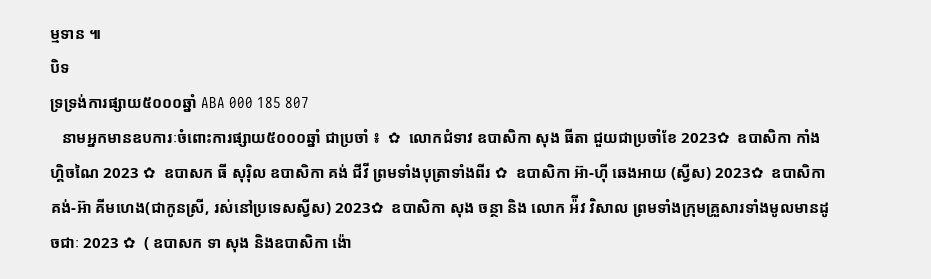ម្មទាន ៕
បិទ
ទ្រទ្រង់ការផ្សាយ៥០០០ឆ្នាំ ABA 000 185 807
   នាមអ្នកមានឧបការៈចំពោះការផ្សាយ៥០០០ឆ្នាំ ជាប្រចាំ ៖  ✿  លោកជំទាវ ឧបាសិកា សុង ធីតា ជួយជាប្រចាំខែ 2023✿  ឧបាសិកា កាំង ហ្គិចណៃ 2023 ✿  ឧបាសក ធី សុរ៉ិល ឧបាសិកា គង់ ជីវី ព្រមទាំងបុត្រាទាំងពីរ ✿  ឧបាសិកា អ៊ា-ហុី ឆេងអាយ (ស្វីស) 2023✿  ឧបាសិកា គង់-អ៊ា គីមហេង(ជាកូនស្រី, រស់នៅប្រទេសស្វីស) 2023✿  ឧបាសិកា សុង ចន្ថា និង លោក អ៉ីវ វិសាល ព្រមទាំងក្រុមគ្រួសារទាំងមូលមានដូចជាៈ 2023 ✿  ( ឧបាសក ទា សុង និងឧបាសិកា ង៉ោ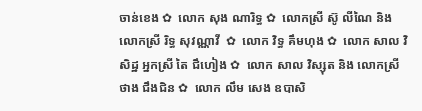ចាន់ខេង ✿  លោក សុង ណារិទ្ធ ✿  លោកស្រី ស៊ូ លីណៃ និង លោកស្រី រិទ្ធ សុវណ្ណាវី  ✿  លោក វិទ្ធ គឹមហុង ✿  លោក សាល វិសិដ្ឋ អ្នកស្រី តៃ ជឹហៀង ✿  លោក សាល វិស្សុត និង លោកស្រី ថាង ជឹងជិន ✿  លោក លឹម សេង ឧបាសិ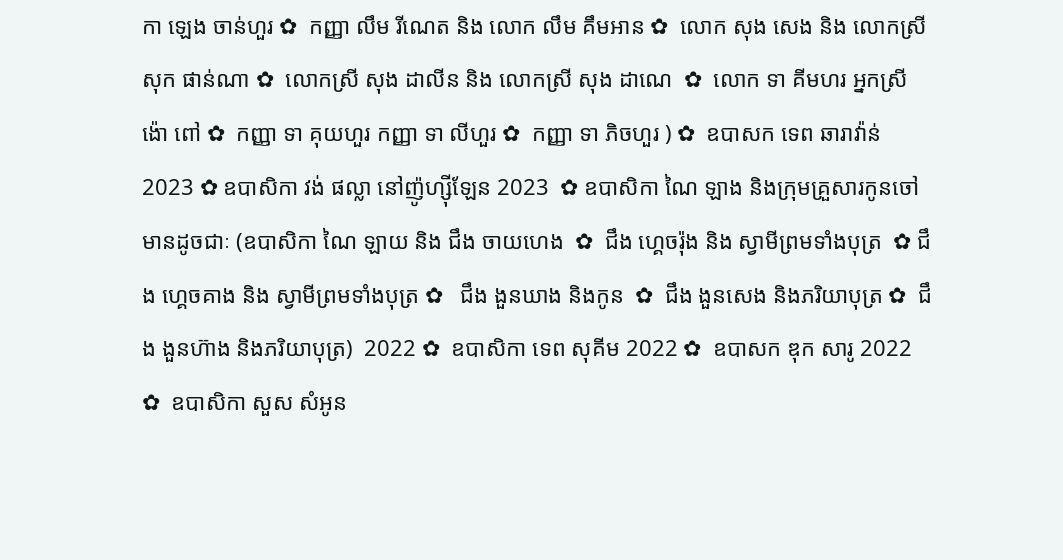កា ឡេង ចាន់ហួរ ✿  កញ្ញា លឹម រីណេត និង លោក លឹម គឹមអាន ✿  លោក សុង សេង និង លោកស្រី សុក ផាន់ណា ✿  លោកស្រី សុង ដាលីន និង លោកស្រី សុង ដាណេ  ✿  លោក ទា គីមហរ អ្នកស្រី ង៉ោ ពៅ ✿  កញ្ញា ទា គុយហួរ កញ្ញា ទា លីហួរ ✿  កញ្ញា ទា ភិចហួរ ) ✿  ឧបាសក ទេព ឆារាវ៉ាន់ 2023 ✿ ឧបាសិកា វង់ ផល្លា នៅញ៉ូហ្ស៊ីឡែន 2023  ✿ ឧបាសិកា ណៃ ឡាង និងក្រុមគ្រួសារកូនចៅ មានដូចជាៈ (ឧបាសិកា ណៃ ឡាយ និង ជឹង ចាយហេង  ✿  ជឹង ហ្គេចរ៉ុង និង ស្វាមីព្រមទាំងបុត្រ  ✿ ជឹង ហ្គេចគាង និង ស្វាមីព្រមទាំងបុត្រ ✿   ជឹង ងួនឃាង និងកូន  ✿  ជឹង ងួនសេង និងភរិយាបុត្រ ✿  ជឹង ងួនហ៊ាង និងភរិយាបុត្រ)  2022 ✿  ឧបាសិកា ទេព សុគីម 2022 ✿  ឧបាសក ឌុក សារូ 2022 ✿  ឧបាសិកា សួស សំអូន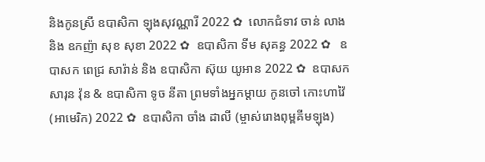និងកូនស្រី ឧបាសិកា ឡុងសុវណ្ណារី 2022 ✿  លោកជំទាវ ចាន់ លាង និង ឧកញ៉ា សុខ សុខា 2022 ✿  ឧបាសិកា ទីម សុគន្ធ 2022 ✿   ឧបាសក ពេជ្រ សារ៉ាន់ និង ឧបាសិកា ស៊ុយ យូអាន 2022 ✿  ឧបាសក សារុន វ៉ុន & ឧបាសិកា ទូច នីតា ព្រមទាំងអ្នកម្តាយ កូនចៅ កោះហាវ៉ៃ (អាមេរិក) 2022 ✿  ឧបាសិកា ចាំង ដាលី (ម្ចាស់រោងពុម្ពគីមឡុង)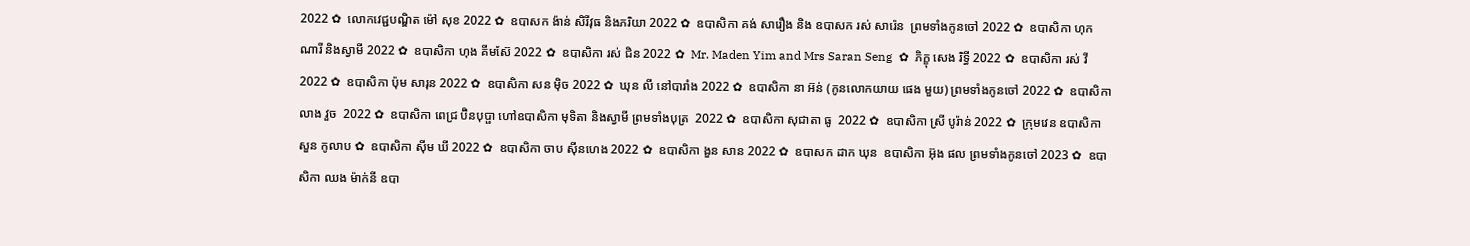2022 ✿  លោកវេជ្ជបណ្ឌិត ម៉ៅ សុខ 2022 ✿  ឧបាសក ង៉ាន់ សិរីវុធ និងភរិយា 2022 ✿  ឧបាសិកា គង់ សារឿង និង ឧបាសក រស់ សារ៉េន  ព្រមទាំងកូនចៅ 2022 ✿  ឧបាសិកា ហុក ណារី និងស្វាមី 2022 ✿  ឧបាសិកា ហុង គីមស៊ែ 2022 ✿  ឧបាសិកា រស់ ជិន 2022 ✿  Mr. Maden Yim and Mrs Saran Seng  ✿  ភិក្ខុ សេង រិទ្ធី 2022 ✿  ឧបាសិកា រស់ វី 2022 ✿  ឧបាសិកា ប៉ុម សារុន 2022 ✿  ឧបាសិកា សន ម៉ិច 2022 ✿  ឃុន លី នៅបារាំង 2022 ✿  ឧបាសិកា នា អ៊ន់ (កូនលោកយាយ ផេង មួយ) ព្រមទាំងកូនចៅ 2022 ✿  ឧបាសិកា លាង វួច  2022 ✿  ឧបាសិកា ពេជ្រ ប៊ិនបុប្ផា ហៅឧបាសិកា មុទិតា និងស្វាមី ព្រមទាំងបុត្រ  2022 ✿  ឧបាសិកា សុជាតា ធូ  2022 ✿  ឧបាសិកា ស្រី បូរ៉ាន់ 2022 ✿  ក្រុមវេន ឧបាសិកា សួន កូលាប ✿  ឧបាសិកា ស៊ីម ឃី 2022 ✿  ឧបាសិកា ចាប ស៊ីនហេង 2022 ✿  ឧបាសិកា ងួន សាន 2022 ✿  ឧបាសក ដាក ឃុន  ឧបាសិកា អ៊ុង ផល ព្រមទាំងកូនចៅ 2023 ✿  ឧបាសិកា ឈង ម៉ាក់នី ឧបា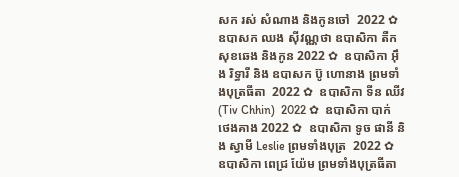សក រស់ សំណាង និងកូនចៅ  2022 ✿  ឧបាសក ឈង សុីវណ្ណថា ឧបាសិកា តឺក សុខឆេង និងកូន 2022 ✿  ឧបាសិកា អុឹង រិទ្ធារី និង ឧបាសក ប៊ូ ហោនាង ព្រមទាំងបុត្រធីតា  2022 ✿  ឧបាសិកា ទីន ឈីវ (Tiv Chhin)  2022 ✿  ឧបាសិកា បាក់ ថេងគាង 2022 ✿  ឧបាសិកា ទូច ផានី និង ស្វាមី Leslie ព្រមទាំងបុត្រ  2022 ✿  ឧបាសិកា ពេជ្រ យ៉ែម ព្រមទាំងបុត្រធីតា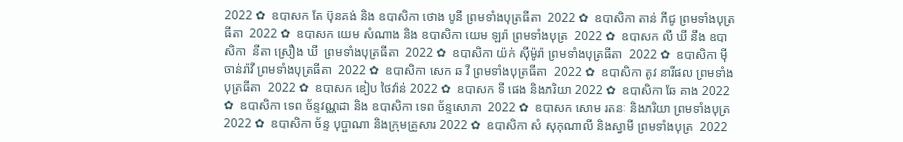2022 ✿  ឧបាសក តែ ប៊ុនគង់ និង ឧបាសិកា ថោង បូនី ព្រមទាំងបុត្រធីតា  2022 ✿  ឧបាសិកា តាន់ ភីជូ ព្រមទាំងបុត្រធីតា  2022 ✿  ឧបាសក យេម សំណាង និង ឧបាសិកា យេម ឡរ៉ា ព្រមទាំងបុត្រ  2022 ✿  ឧបាសក លី ឃី នឹង ឧបាសិកា  នីតា ស្រឿង ឃី  ព្រមទាំងបុត្រធីតា  2022 ✿  ឧបាសិកា យ៉ក់ សុីម៉ូរ៉ា ព្រមទាំងបុត្រធីតា  2022 ✿  ឧបាសិកា មុី ចាន់រ៉ាវី ព្រមទាំងបុត្រធីតា  2022 ✿  ឧបាសិកា សេក ឆ វី ព្រមទាំងបុត្រធីតា  2022 ✿  ឧបាសិកា តូវ នារីផល ព្រមទាំងបុត្រធីតា  2022 ✿  ឧបាសក ឌៀប ថៃវ៉ាន់ 2022 ✿  ឧបាសក ទី ផេង និងភរិយា 2022 ✿  ឧបាសិកា ឆែ គាង 2022 ✿  ឧបាសិកា ទេព ច័ន្ទវណ្ណដា និង ឧបាសិកា ទេព ច័ន្ទសោភា  2022 ✿  ឧបាសក សោម រតនៈ និងភរិយា ព្រមទាំងបុត្រ  2022 ✿  ឧបាសិកា ច័ន្ទ បុប្ផាណា និងក្រុមគ្រួសារ 2022 ✿  ឧបាសិកា សំ សុកុណាលី និងស្វាមី ព្រមទាំងបុត្រ  2022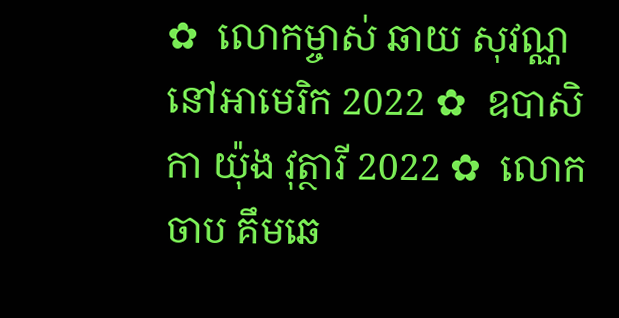✿  លោកម្ចាស់ ឆាយ សុវណ្ណ នៅអាមេរិក 2022 ✿  ឧបាសិកា យ៉ុង វុត្ថារី 2022 ✿  លោក ចាប គឹមឆេ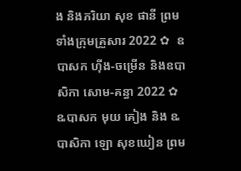ង និងភរិយា សុខ ផានី ព្រមទាំងក្រុមគ្រួសារ 2022 ✿  ឧបាសក ហ៊ីង-ចម្រើន និងឧបាសិកា សោម-គន្ធា 2022 ✿  ឩបាសក មុយ គៀង និង ឩបាសិកា ឡោ សុខឃៀន ព្រម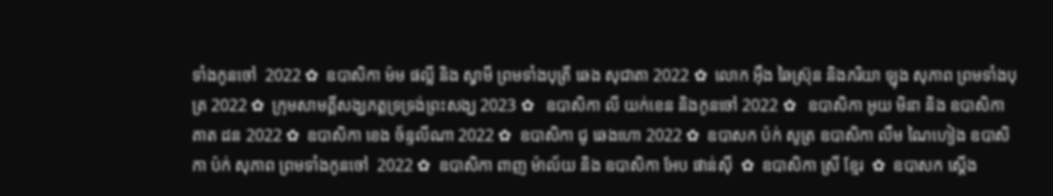ទាំងកូនចៅ  2022 ✿  ឧបាសិកា ម៉ម ផល្លី និង ស្វាមី ព្រមទាំងបុត្រី ឆេង សុជាតា 2022 ✿  លោក អ៊ឹង ឆៃស្រ៊ុន និងភរិយា ឡុង សុភាព ព្រមទាំងបុត្រ 2022 ✿  ក្រុមសាមគ្គីសង្ឃភត្តទ្រទ្រង់ព្រះសង្ឃ 2023 ✿   ឧបាសិកា លី យក់ខេន និងកូនចៅ 2022 ✿   ឧបាសិកា អូយ មិនា និង ឧបាសិកា គាត ដន 2022 ✿  ឧបាសិកា ខេង ច័ន្ទលីណា 2022 ✿  ឧបាសិកា ជូ ឆេងហោ 2022 ✿  ឧបាសក ប៉ក់ សូត្រ ឧបាសិកា លឹម ណៃហៀង ឧបាសិកា ប៉ក់ សុភាព ព្រមទាំងកូនចៅ  2022 ✿  ឧបាសិកា ពាញ ម៉ាល័យ និង ឧបាសិកា អែប ផាន់ស៊ី  ✿  ឧបាសិកា ស្រី ខ្មែរ  ✿  ឧបាសក ស្តើង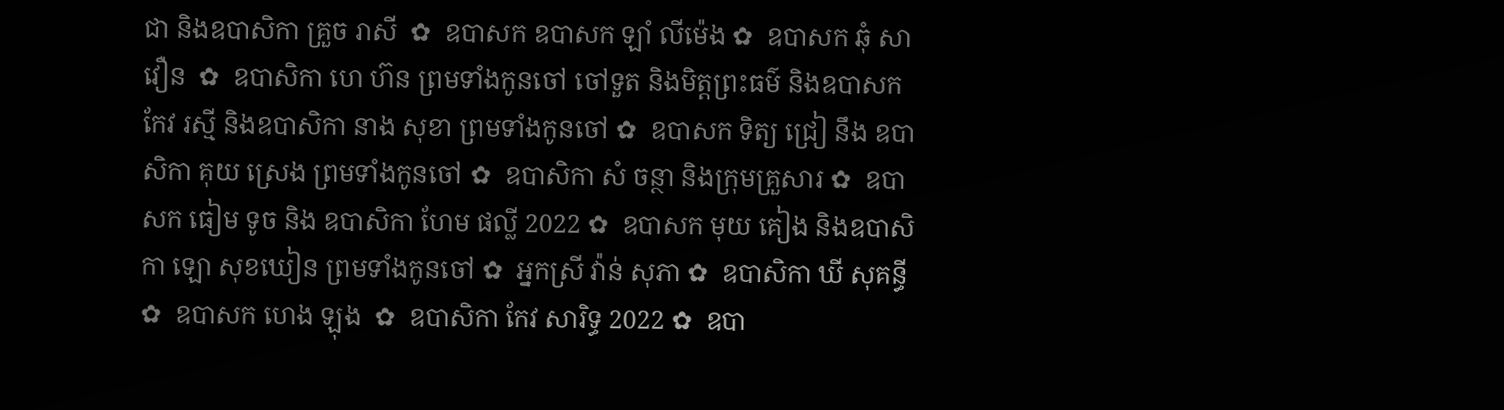ជា និងឧបាសិកា គ្រួច រាសី  ✿  ឧបាសក ឧបាសក ឡាំ លីម៉េង ✿  ឧបាសក ឆុំ សាវឿន  ✿  ឧបាសិកា ហេ ហ៊ន ព្រមទាំងកូនចៅ ចៅទួត និងមិត្តព្រះធម៌ និងឧបាសក កែវ រស្មី និងឧបាសិកា នាង សុខា ព្រមទាំងកូនចៅ ✿  ឧបាសក ទិត្យ ជ្រៀ នឹង ឧបាសិកា គុយ ស្រេង ព្រមទាំងកូនចៅ ✿  ឧបាសិកា សំ ចន្ថា និងក្រុមគ្រួសារ ✿  ឧបាសក ធៀម ទូច និង ឧបាសិកា ហែម ផល្លី 2022 ✿  ឧបាសក មុយ គៀង និងឧបាសិកា ឡោ សុខឃៀន ព្រមទាំងកូនចៅ ✿  អ្នកស្រី វ៉ាន់ សុភា ✿  ឧបាសិកា ឃី សុគន្ធី ✿  ឧបាសក ហេង ឡុង  ✿  ឧបាសិកា កែវ សារិទ្ធ 2022 ✿  ឧបា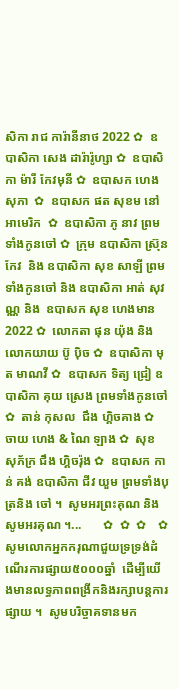សិកា រាជ ការ៉ានីនាថ 2022 ✿  ឧបាសិកា សេង ដារ៉ារ៉ូហ្សា ✿  ឧបាសិកា ម៉ារី កែវមុនី ✿  ឧបាសក ហេង សុភា  ✿  ឧបាសក ផត សុខម នៅអាមេរិក  ✿  ឧបាសិកា ភូ នាវ ព្រមទាំងកូនចៅ ✿  ក្រុម ឧបាសិកា ស្រ៊ុន កែវ  និង ឧបាសិកា សុខ សាឡី ព្រមទាំងកូនចៅ និង ឧបាសិកា អាត់ សុវណ្ណ និង  ឧបាសក សុខ ហេងមាន 2022 ✿  លោកតា ផុន យ៉ុង និង លោកយាយ ប៊ូ ប៉ិច ✿  ឧបាសិកា មុត មាណវី ✿  ឧបាសក ទិត្យ ជ្រៀ ឧបាសិកា គុយ ស្រេង ព្រមទាំងកូនចៅ ✿  តាន់ កុសល  ជឹង ហ្គិចគាង ✿  ចាយ ហេង & ណៃ ឡាង ✿  សុខ សុភ័ក្រ ជឹង ហ្គិចរ៉ុង ✿  ឧបាសក កាន់ គង់ ឧបាសិកា ជីវ យួម ព្រមទាំងបុត្រនិង ចៅ ។  សូមអរព្រះគុណ និង សូមអរគុណ ។...       ✿  ✿  ✿    ✿  សូមលោកអ្នកករុណាជួយទ្រទ្រង់ដំណើរការផ្សាយ៥០០០ឆ្នាំ  ដើម្បីយើងមានលទ្ធភាពពង្រីកនិងរក្សាបន្តការផ្សាយ ។  សូមបរិច្ចាគទានមក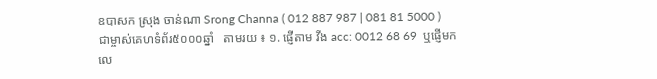ឧបាសក ស្រុង ចាន់ណា Srong Channa ( 012 887 987 | 081 81 5000 )  ជាម្ចាស់គេហទំព័រ៥០០០ឆ្នាំ   តាមរយ ៖ ១. ផ្ញើតាម វីង acc: 0012 68 69  ឬផ្ញើមកលេ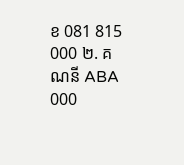ខ 081 815 000 ២. គណនី ABA 000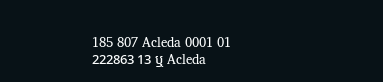185 807 Acleda 0001 01 222863 13 ឬ Acleda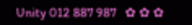Unity 012 887 987   ✿ ✿ ✿